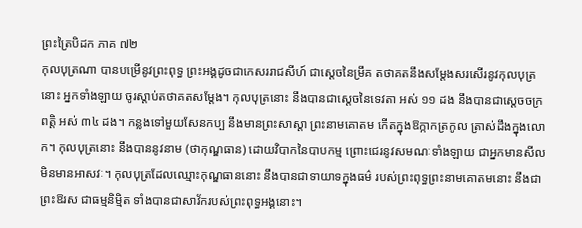ព្រះត្រៃបិដក ភាគ ៧២
កុលបុត្រណា បានបម្រើនូវព្រះពុទ្ធ ព្រះអង្គដូចជាកេសររាជសីហ៍ ជាស្តេចនៃម្រឹគ តថាគតនឹងសម្តែងសរសើរនូវកុលបុត្រនោះ អ្នកទាំងឡាយ ចូរស្តាប់តថាគតសម្តែង។ កុលបុត្រនោះ នឹងបានជាស្តេចនៃទេវតា អស់ ១១ ដង នឹងបានជាស្តេចចក្រពត្តិ អស់ ៣៤ ដង។ កន្លងទៅមួយសែនកប្ប នឹងមានព្រះសាស្តា ព្រះនាមគោតម កើតក្នុងឱក្កាកត្រកូល ត្រាស់ដឹងក្នុងលោក។ កុលបុត្រនោះ នឹងបាននូវនាម (ថាកុណ្ឌធាន) ដោយវិបាកនៃបាបកម្ម ព្រោះជេរនូវសមណៈទាំងឡាយ ជាអ្នកមានសីល មិនមានអាសវៈ។ កុលបុត្រដែលឈ្មោះកុណ្ឌធាននោះ នឹងបានជាទាយាទក្នុងធម៌ របស់ព្រះពុទ្ធព្រះនាមគោតមនោះ នឹងជាព្រះឱរស ជាធម្មនិម្មិត ទាំងបានជាសាវ័ករបស់ព្រះពុទ្ធអង្គនោះ។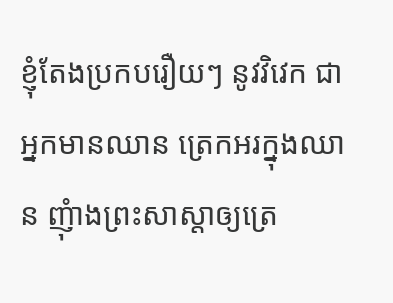ខ្ញុំតែងប្រកបរឿយៗ នូវវិវេក ជាអ្នកមានឈាន ត្រេកអរក្នុងឈាន ញុំាងព្រះសាស្តាឲ្យត្រេ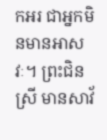កអរ ជាអ្នកមិនមានអាសវៈ។ ព្រះជិនស្រី មានសាវ័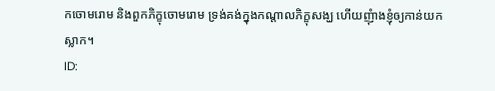កចោមរោម និងពួកភិក្ខុចោមរោម ទ្រង់គង់ក្នុងកណ្តាលភិក្ខុសង្ឃ ហើយញុំាងខ្ញុំឲ្យកាន់យកស្លាក។
ID: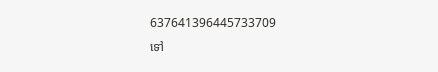637641396445733709
ទៅ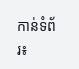កាន់ទំព័រ៖